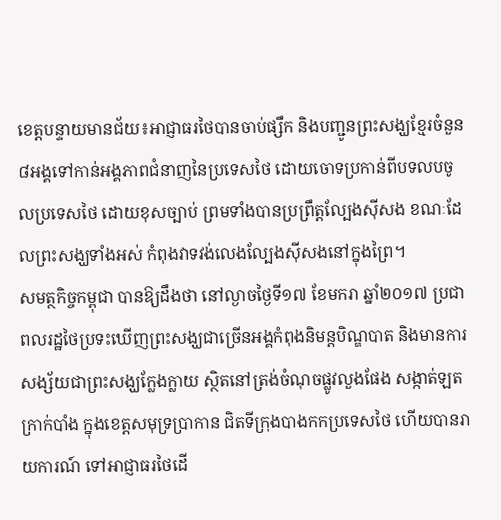ខេត្តបន្ទាយមានជ័យ៖អាជ្ញាធរថៃបានចាប់ផ្សឹក និងបញ្ជូនព្រះសង្ឃខ្មែរចំនួន៨អង្គទៅកាន់អង្គភាពជំនាញនៃប្រទេសថៃ ដោយចោទប្រកាន់ពីបទលបចូលប្រទេសថៃ ដោយខុសច្បាប់ ព្រមទាំងបានប្រព្រឹត្តល្បែងស៊ីសង ខណៈដែលព្រះសង្ឃទាំងអស់ កំពុងវាទវង់លេងល្បែងស៊ីសងនៅក្នុងព្រៃ។
សមត្ថកិច្ចកម្ពុជា បានឱ្យដឹងថា នៅល្ងាចថ្ងៃទី១៧ ខែមករា ឆ្នាំ២០១៧ ប្រជាពលរដ្ឋថៃប្រទះឃើញព្រះសង្ឃជាច្រើនអង្គកំពុងនិមន្តបិណ្ឌបាត និងមានការសង្ស័យជាព្រះសង្ឃក្លែងក្លាយ ស្ថិតនៅត្រង់ចំណុចផ្លូវលួងផែង សង្កាត់ឡតក្រាក់បាំង ក្នុងខេត្តសមុទ្រប្រាកាន ជិតទីក្រុងបាងកកប្រទេសថៃ ហើយបានរាយការណ៍ ទៅអាជ្ញាធរថៃដើ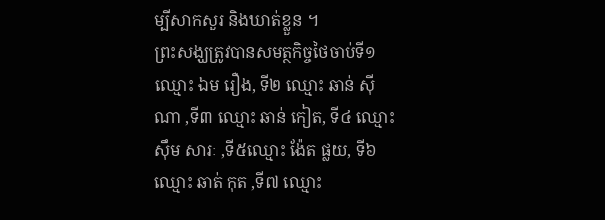ម្បីសាកសួរ និងឃាត់ខ្លួន ។
ព្រះសង្ឃត្រូវបានសមត្ថកិច្ចថៃចាប់ទី១ ឈ្មោះ ឯម រឿង, ទី២ ឈ្មោះ ឆាន់ ស៊ីណា ,ទី៣ ឈ្មោះ ឆាន់ កៀត, ទី៤ ឈ្មោះ ស៊ឹម សារៈ ,ទី៥ឈ្មោះ ង៉ែត ផ្លយ, ទី៦ ឈ្មោះ ឆាត់ កុត ,ទី៧ ឈ្មោះ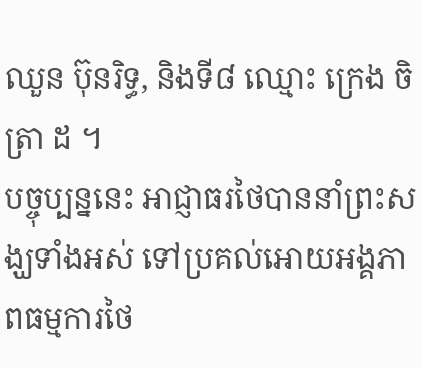ឈួន ប៊ុនរិទ្ធ, និងទី៨ ឈ្មោះ ក្រេង ចិត្រា ដ ។
បច្ចុប្បន្ននេះ អាជ្ញាធរថៃបាននាំព្រះសង្ឃទាំងអស់ ទៅប្រគល់អោយអង្គភាពធម្មការថៃ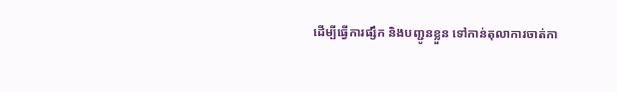ដើម្បីធ្វើការផ្សឹក និងបញ្ជូនខ្លួន ទៅកាន់តុលាការចាត់កា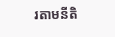រតាមនីតិ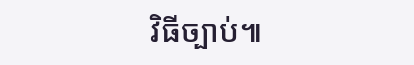វិធីច្បាប់៕